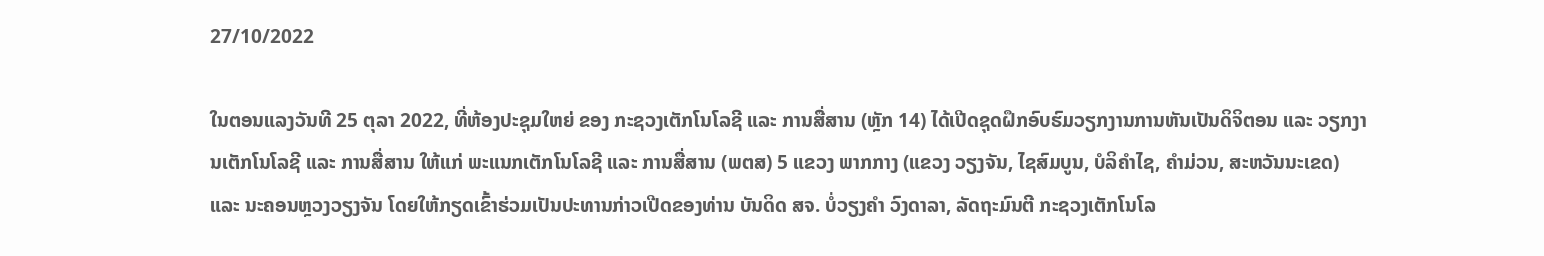27/10/2022

ໃນຕອນແລງວັນທີ 25 ຕຸລາ 2022, ທີ່ຫ້ອງປະຊຸມໃຫຍ່ ຂອງ ກະຊວງເຕັກໂນໂລຊີ ແລະ ການສື່ສານ (ຫຼັກ 14) ໄດ້ເປີດຊຸດຝຶກອົບຮົມວຽກງານການຫັນເປັນດິຈິຕອນ ແລະ ວຽກງານເຕັກໂນໂລຊີ ແລະ ການສື່ສານ ໃຫ້ແກ່ ພະແນກເຕັກໂນໂລຊີ ແລະ ການສື່ສານ (ພຕສ) 5 ແຂວງ ພາກກາງ (ແຂວງ ວຽງຈັນ, ໄຊສົມບູນ, ບໍລິຄໍາໄຊ, ຄໍາມ່ວນ, ສະຫວັນນະເຂດ) ແລະ ນະຄອນຫຼວງວຽງຈັນ ໂດຍໃຫ້ກຽດເຂົ້າຮ່ວມເປັນປະທານກ່າວເປີດຂອງທ່ານ ບັນດິດ ສຈ. ບໍ່ວຽງຄຳ ວົງດາລາ, ລັດຖະມົນຕີ ກະຊວງເຕັກໂນໂລ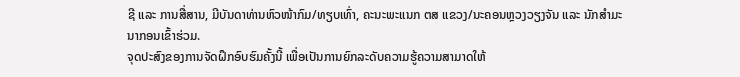ຊີ ແລະ ການສື່ສານ, ມີບັນດາທ່ານຫົວໜ້າກົມ/ທຽບເທົ່າ, ຄະນະພະແນກ ຕສ ແຂວງ/ນະຄອນຫຼວງວຽງຈັນ ແລະ ນັກສຳມະນາກອນເຂົ້າຮ່ວມ.
ຈຸດປະສົງຂອງການຈັດຝຶກອົບຮົມຄັ້ງນີ້ ເພື່ອເປັນການຍົກລະດັບຄວາມຮູ້ຄວາມສາມາດໃຫ້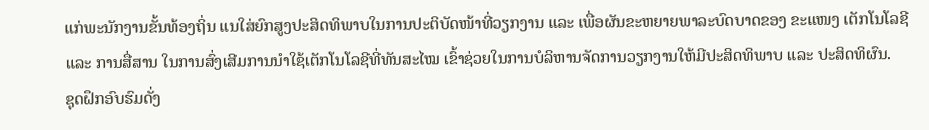ແກ່ພະນັກງານຂັ້ນທ້ອງຖິ່ນ ແນໃສ່ຍົກສູງປະສິດທິພາບໃນການປະຕິບັດໜ້າທີ່ວຽກງານ ແລະ ເພື່ອຜັນຂະຫຍາຍພາລະບົດບາດຂອງ ຂະແໜງ ເຕັກໂນໂລຊີ ແລະ ການສື່ສານ ໃນການສົ່ງເສີມການນຳໃຊ້ເຕັກໂນໂລຊີທີ່ທັນສະໄໝ ເຂົ້າຊ່ວຍໃນການບໍລິຫານຈັດການວຽກງານໃຫ້ມີປະສິດທິພາບ ແລະ ປະສິດທິຜົນ.
ຊຸດຝຶກອົບຮົມດັ່ງ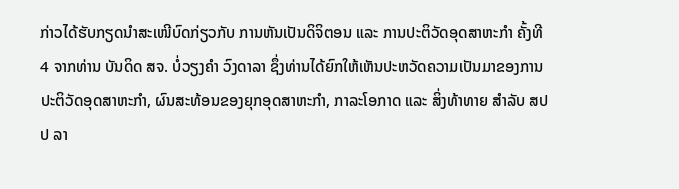ກ່າວໄດ້ຮັບກຽດນຳສະເໜີບົດກ່ຽວກັບ ການຫັນເປັນດິຈິຕອນ ແລະ ການປະຕິວັດອຸດສາຫະກຳ ຄັ້ງທີ 4 ຈາກທ່ານ ບັນດິດ ສຈ. ບໍ່ວຽງຄຳ ວົງດາລາ ຊຶ່ງທ່ານໄດ້ຍົກໃຫ້ເຫັນປະຫວັດຄວາມເປັນມາຂອງການປະຕິວັດອຸດສາຫະກຳ, ຜົນສະທ້ອນຂອງຍຸກອຸດສາຫະກຳ, ກາລະໂອກາດ ແລະ ສິ່ງທ້າທາຍ ສຳລັບ ສປປ ລາ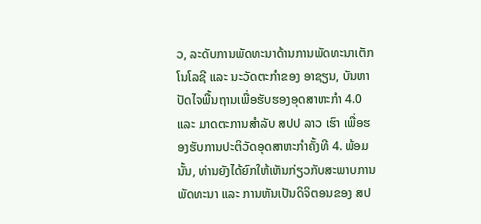ວ, ລະດັບການພັດທະນາດ້ານການພັດທະນາເຕັກໂນໂລຊີ ແລະ ນະວັດຕະກຳຂອງ ອາຊຽນ, ບັນຫາປັດໄຈພື້ນຖານເພື່ອຮັບຮອງອຸດສາຫະກຳ 4.0 ແລະ ມາດຕະການສຳລັບ ສປປ ລາວ ເຮົາ ເພື່ອຮອງຮັບການປະຕິວັດອຸດສາຫະກຳຄັ້ງທີ 4. ພ້ອມນັ້ນ, ທ່ານຍັງໄດ້ຍົກໃຫ້ເຫັນກ່ຽວກັບສະພາບການພັດທະນາ ແລະ ການຫັນເປັນດິຈິຕອນຂອງ ສປ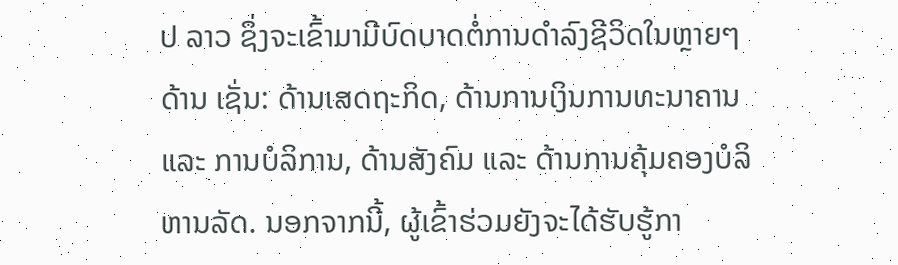ປ ລາວ ຊຶ່ງຈະເຂົ້າມາມີບົດບາດຕໍ່ການດຳລົງຊີວິດໃນຫຼາຍໆດ້ານ ເຊັ່ນ: ດ້ານເສດຖະກິດ, ດ້ານການເງິນການທະນາຄານ ແລະ ການບໍລິການ, ດ້ານສັງຄົມ ແລະ ດ້ານການຄຸ້ມຄອງບໍລິຫານລັດ. ນອກຈາກນີ້, ຜູ້ເຂົ້າຮ່ວມຍັງຈະໄດ້ຮັບຮູ້ກາ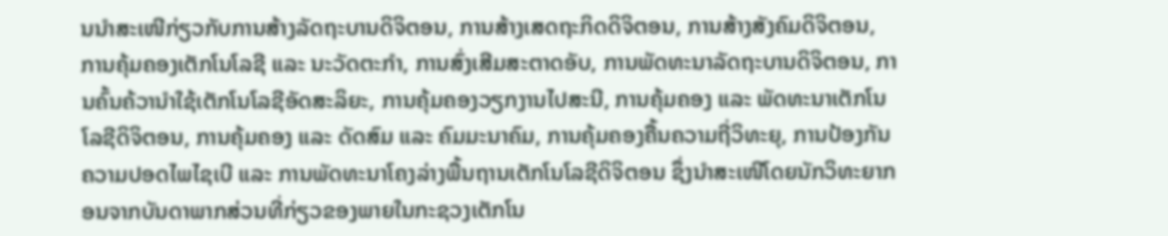ນນຳສະເໜີກ່ຽວກັບການສ້າງລັດຖະບານດິຈິຕອນ, ການສ້າງເສດຖະກິດດິຈິຕອນ, ການສ້າງສັງຄົມດິຈິຕອນ, ການຄຸ້ມຄອງເຕັກໂນໂລຊີ ແລະ ນະວັດຕະກຳ, ການສົ່ງເສີມສະຕາດອັບ, ການພັດທະນາລັດຖະບານດິຈິຕອນ, ການຄົ້ນຄ້ວານຳໃຊ້ເຕັກໂນໂລຊີອັດສະລິຍະ, ການຄຸ້ມຄອງວຽກງານໄປສະນີ, ການຄຸ້ມຄອງ ແລະ ພັດທະນາເຕັກໂນໂລຊີດິຈິຕອນ, ການຄຸ້ມຄອງ ແລະ ດັດສົມ ແລະ ຄົມມະນາຄົມ, ການຄຸ້ມຄອງຄື້ນຄວາມຖີ່ວິທະຍຸ, ການປ້ອງກັນຄວາມປອດໄພໄຊເບີ ແລະ ການພັດທະນາໂຄງລ່າງພື້ນຖານເຕັກໂນໂລຊີດິຈິຕອນ ຊຶ່ງນໍາສະເໜີໂດຍນັກວິທະຍາກອນຈາກບັນດາພາກສ່ວນທີ່ກ່ຽວຂອງພາຍໃນກະຊວງເຕັກໂນ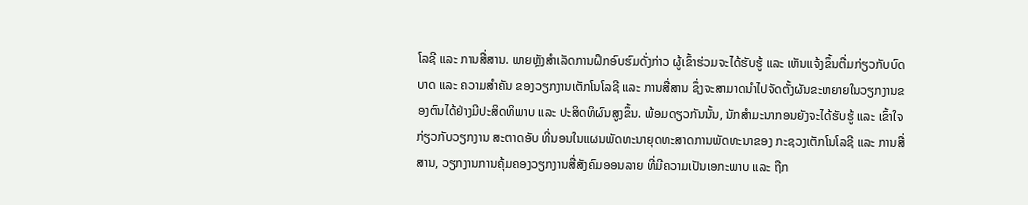ໂລຊີ ແລະ ການສື່ສານ. ພາຍຫຼັງສຳເລັດການຝຶກອົບຮົມດັ່ງກ່າວ ຜູ້ເຂົ້າຮ່ວມຈະໄດ້ຮັບຮູ້ ແລະ ເຫັນແຈ້ງຂຶ້ນຕື່ມກ່ຽວກັບບົດບາດ ແລະ ຄວາມສຳຄັນ ຂອງວຽກງານເຕັກໂນໂລຊີ ແລະ ການສື່ສານ ຊຶ່ງຈະສາມາດນໍາໄປຈັດຕັ້ງຜັນຂະຫຍາຍໃນວຽກງານຂອງຕົນໄດ້ຢ່າງມີປະສິດທິພາບ ແລະ ປະສິດທິຜົນສູງຂຶ້ນ. ພ້ອມດຽວກັນນັ້ນ, ນັກສໍາມະນາກອນຍັງຈະໄດ້ຮັບຮູ້ ແລະ ເຂົ້າໃຈກ່ຽວກັບວຽກງານ ສະຕາດອັບ ທີ່ນອນໃນແຜນພັດທະນາຍຸດທະສາດການພັດທະນາຂອງ ກະຊວງເຕັກໂນໂລຊີ ແລະ ການສື່ສານ, ວຽກງານການຄຸ້ມຄອງວຽກງານສື່ສັງຄົມອອນລາຍ ທີ່ມີຄວາມເປັນເອກະພາບ ແລະ ຖືກ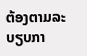ຕ້ອງຕາມລະບຽບກາ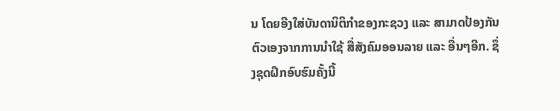ນ ໂດຍອີງໃສ່ບັນດານິຕິກຳຂອງກະຊວງ ແລະ ສາມາດປ້ອງກັນຕົວເອງຈາກການນຳໃຊ້ ສື່ສັງຄົມອອນລາຍ ແລະ ອື່ນໆອີກ. ຊຶ່ງຊຸດຝຶກອົບຮົມຄັ້ງນີ້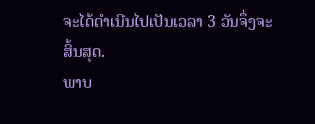ຈະໄດ້ດໍາເນີນໄປເປັນເວລາ 3 ວັນຈຶ່ງຈະສິ້ນສຸດ.
ພາບ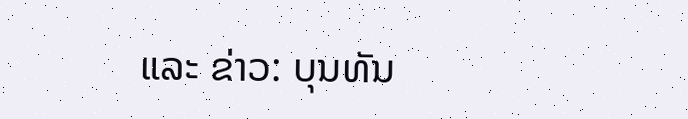ແລະ ຂ່າວ: ບຸນທັນ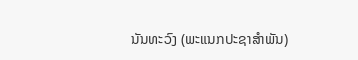ນັນທະວົງ (ພະແນກປະຊາສໍາພັນ)